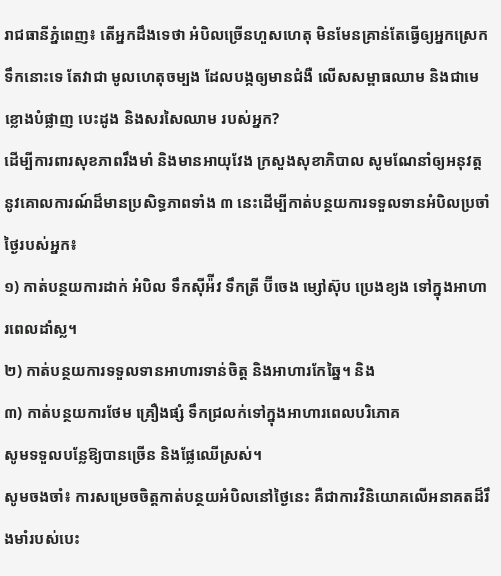រាជធានីភ្នំពេញ៖ តើអ្នកដឹងទេថា អំបិលច្រើនហួសហេតុ មិនមែនគ្រាន់តែធ្វើឲ្យអ្នកស្រេកទឹកនោះទេ តែវាជា មូលហេតុចម្បង ដែលបង្កឲ្យមានជំងឺ លើសសម្ពាធឈាម និងជាមេខ្លោងបំផ្លាញ បេះដូង និងសរសៃឈាម របស់អ្នក?
ដើម្បីការពារសុខភាពរឹងមាំ និងមានអាយុវែង ក្រសួងសុខាភិបាល សូមណែនាំឲ្យអនុវត្តនូវគោលការណ៍ដ៏មានប្រសិទ្ធភាពទាំង ៣ នេះដើម្បីកាត់បន្ថយការទទួលទានអំបិលប្រចាំថ្ងៃរបស់អ្នក៖
១) កាត់បន្ថយការដាក់ អំបិល ទឹកស៊ីអ៉ីវ ទឹកត្រី ប៊ីចេង ម្សៅស៊ុប ប្រេងខ្យង ទៅក្នុងអាហារពេលដាំស្ល។
២) កាត់បន្ថយការទទួលទានអាហារទាន់ចិត្ត និងអាហារកែឆ្នៃ។ និង
៣) កាត់បន្ថយការថែម គ្រឿងផ្សំ ទឹកជ្រលក់ទៅក្នុងអាហារពេលបរិភោគ
សូមទទួលបន្លែឱ្យបានច្រើន និងផ្លែឈើស្រស់។
សូមចងចាំ៖ ការសម្រេចចិត្តកាត់បន្ថយអំបិលនៅថ្ងៃនេះ គឺជាការវិនិយោគលើអនាគតដ៏រឹងមាំរបស់បេះ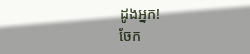ដូងអ្នក!
ចែក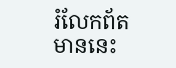រំលែកព័តមាននេះ